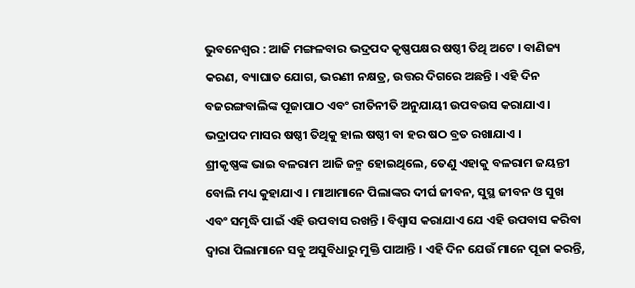ଭୁବନେଶ୍ୱର : ଆଜି ମଙ୍ଗଳବାର ଭଦ୍ରପଦ କୃଷ୍ଣପକ୍ଷର ଷଷ୍ଠୀ ତିଥି ଅଟେ । ବାଣିଜ୍ୟ କରଣ, ବ୍ୟାଘାତ ଯୋଗ, ଭରଣୀ ନକ୍ଷତ୍ର, ଉତ୍ତର ଦିଗରେ ଅଛନ୍ତି । ଏହି ଦିନ ବଜରଙ୍ଗବାଲିଙ୍କ ପୂଜାପାଠ ଏବଂ ରୀତିନୀତି ଅନୁଯାୟୀ ଉପବଉସ କରାଯାଏ । ଭଦ୍ରାପଦ ମାସର ଷଷ୍ଠୀ ତିଥିକୁ ହାଲ ଷଷ୍ଠୀ ବା ହର ଷଠ ବ୍ରତ ରଖାଯାଏ ।
ଶ୍ରୀକୃଷ୍ଣଙ୍କ ଭାଇ ବଳରାମ ଆଜି ଜନ୍ମ ହୋଇଥିଲେ, ତେଣୁ ଏହାକୁ ବଳରାମ ଜୟନ୍ତୀ ବୋଲି ମଧ୍ୟ କୁହାଯାଏ । ମାଆମାନେ ପିଲାଙ୍କର ଦୀର୍ଘ ଜୀବନ, ସୁସ୍ଥ ଜୀବନ ଓ ସୁଖ ଏବଂ ସମୃଦ୍ଧି ପାଇଁ ଏହି ଉପବାସ ରଖନ୍ତି । ବିଶ୍ୱାସ କରାଯାଏ ଯେ ଏହି ଉପବାସ କରିବା ଦ୍ୱାରା ପିଲାମାନେ ସବୁ ଅସୁବିଧାରୁ ମୁକ୍ତି ପାଆନ୍ତି । ଏହି ଦିନ ଯେଉଁ ମାନେ ପୂଜା କରନ୍ତି,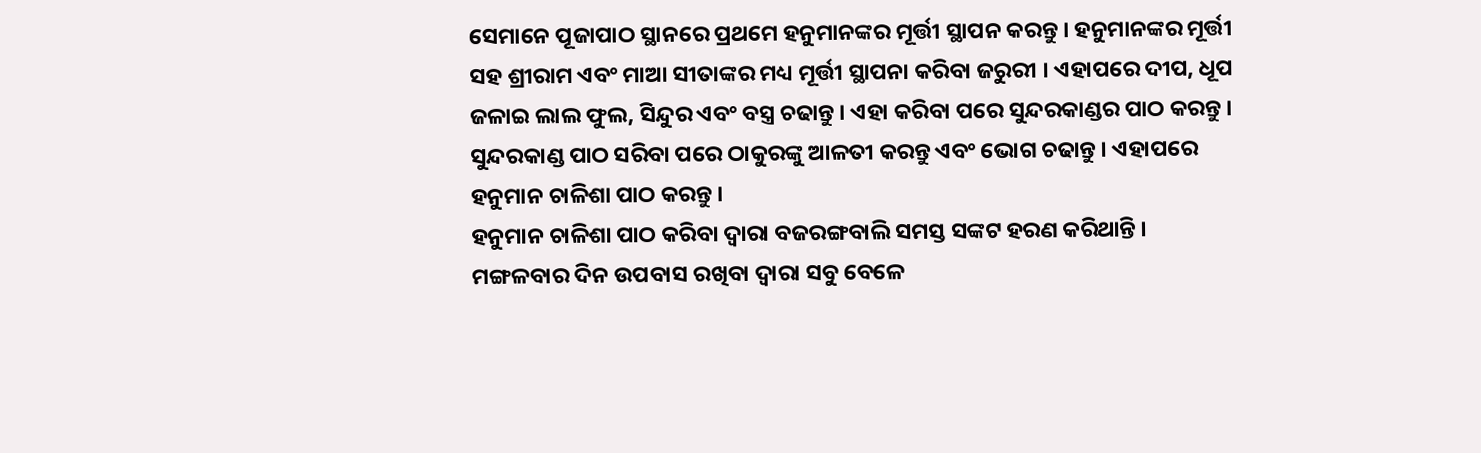ସେମାନେ ପୂଜାପାଠ ସ୍ଥାନରେ ପ୍ରଥମେ ହନୁମାନଙ୍କର ମୂର୍ତ୍ତୀ ସ୍ଥାପନ କରନ୍ତୁ । ହନୁମାନଙ୍କର ମୂର୍ତ୍ତୀ ସହ ଶ୍ରୀରାମ ଏବଂ ମାଆ ସୀତାଙ୍କର ମଧ୍ୟ ମୂର୍ତ୍ତୀ ସ୍ଥାପନା କରିବା ଜରୁରୀ । ଏହାପରେ ଦୀପ, ଧୂପ ଜଳାଇ ଲାଲ ଫୁଲ, ସିନ୍ଦୁର ଏବଂ ବସ୍ତ୍ର ଚଢାନ୍ତୁ । ଏହା କରିବା ପରେ ସୁନ୍ଦରକାଣ୍ଡର ପାଠ କରନ୍ତୁ । ସୁନ୍ଦରକାଣ୍ଡ ପାଠ ସରିବା ପରେ ଠାକୁରଙ୍କୁ ଆଳତୀ କରନ୍ତୁ ଏବଂ ଭୋଗ ଚଢାନ୍ତୁ । ଏହାପରେ ହନୁମାନ ଚାଳିଶା ପାଠ କରନ୍ତୁ ।
ହନୁମାନ ଚାଳିଶା ପାଠ କରିବା ଦ୍ୱାରା ବଜରଙ୍ଗବାଲି ସମସ୍ତ ସଙ୍କଟ ହରଣ କରିଥାନ୍ତି । ମଙ୍ଗଳବାର ଦିନ ଉପବାସ ରଖିବା ଦ୍ୱାରା ସବୁ ବେଳେ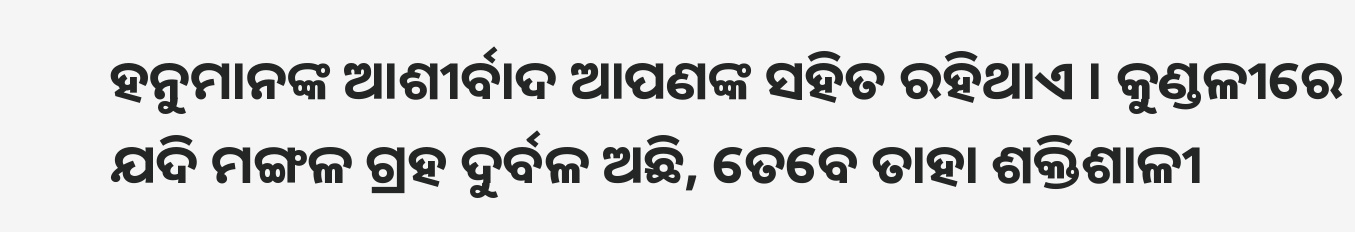ହନୁମାନଙ୍କ ଆଶୀର୍ବାଦ ଆପଣଙ୍କ ସହିତ ରହିଥାଏ । କୁଣ୍ଡଳୀରେ ଯଦି ମଙ୍ଗଳ ଗ୍ରହ ଦୁର୍ବଳ ଅଛି, ତେବେ ତାହା ଶକ୍ତିଶାଳୀ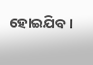ହୋଇଯିବ ।